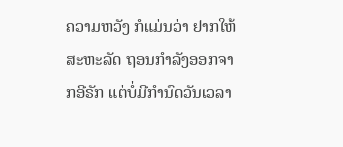ຄວາມຫວັງ ກໍແມ່ນວ່າ ຢາກໃຫ້ສະຫະລັດ ຖອນກຳລັງອອກຈາກອີຣັກ ແຕ່ບໍ່ມີກຳນົດວັນເວລາ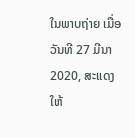ໃນພາບຖ່າຍ ເມື່ອວັນທີ 27 ມີນາ 2020, ສະແດງໃຫ້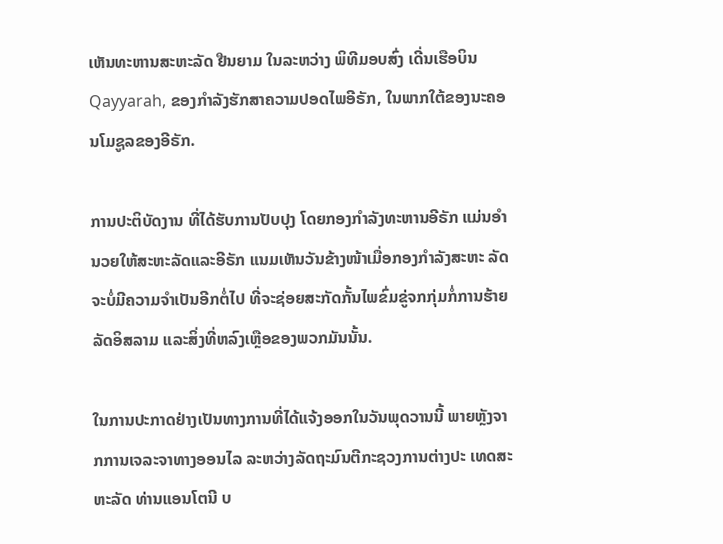ເຫັນທະຫານສະຫະລັດ ຢືນຍາມ ໃນລະຫວ່າງ ພິທີມອບສົ່ງ ເດີ່ນເຮືອບິນ Qayyarah, ຂອງກຳລັງຮັກສາຄວາມປອດໄພອີຣັກ, ໃນພາກໃຕ້ຂອງນະຄອນໂມຊູລຂອງອີຣັກ.

ການປະຕິບັດງານ ທີ່ໄດ້ຮັບການປັບປຸງ ໂດຍກອງກຳລັງທະຫານອີຣັກ ແມ່ນອຳນວຍໃຫ້ສະຫະລັດແລະອີຣັກ ແນມເຫັນວັນຂ້າງໜ້າເມື່ອກອງກຳລັງສະຫະ ລັດ ຈະບໍ່ມີຄວາມຈຳເປັນອີກຕໍ່ໄປ ທີ່ຈະຊ່ອຍສະກັດກັ້ນໄພຂົ່ມຂູ່ຈກກຸ່ມກໍ່ການຮ້າຍລັດອິສລາມ ແລະສິ່ງທີ່ຫລົງເຫຼືອຂອງພວກມັນນັ້ນ.

ໃນການປະກາດຢ່າງເປັນທາງການທີ່ໄດ້ແຈ້ງອອກໃນວັນພຸດວານນີ້ ພາຍຫຼັງຈາກການເຈລະຈາທາງອອນໄລ ລະຫວ່າງລັດຖະມົນຕີກະຊວງການຕ່າງປະ ເທດສະຫະລັດ ທ່ານແອນໂຕນີ ບ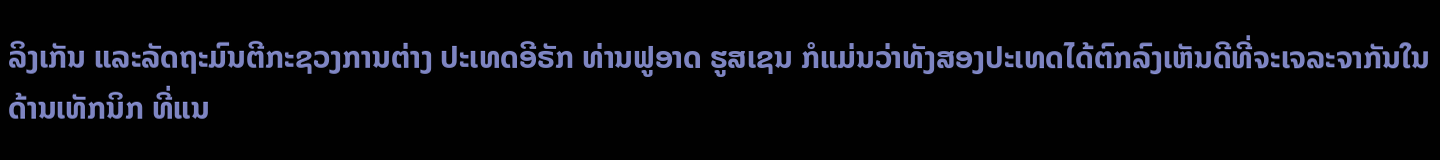ລິງເກັນ ແລະລັດຖະມົນຕີກະຊວງການຕ່າງ ປະເທດອີຣັກ ທ່ານຟູອາດ ຮູສເຊນ ກໍແມ່ນວ່າທັງສອງປະເທດໄດ້ຕົກລົງເຫັນດີທີ່ຈະເຈລະຈາກັນໃນດ້ານເທັກນິກ ທີ່ແນ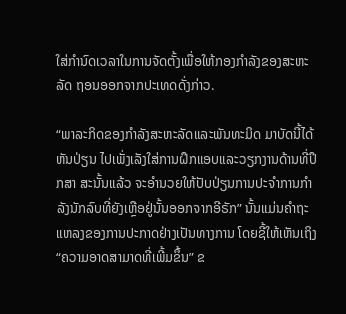ໃສ່ກຳນົດເວລາໃນການຈັດຕັ້ງເພື່ອໃຫ້ກອງກຳລັງຂອງສະຫະລັດ ຖອນອອກຈາກປະເທດດັ່ງກ່າວ.

“ພາລະກິດຂອງກໍາລັງສະຫະລັດແລະພັນທະມິດ ມາບັດນີ້ໄດ້ຫັນປ່ຽນ ໄປເພັ່ງເລັງໃສ່ການຝຶກແອບແລະວຽກງານດ້ານທີ່ປຶກສາ ສະນັ້ນແລ້ວ ຈະອຳນວຍໃຫ້ປັບປ່ຽນການປະຈຳການກຳລັງນັກລົບທີ່ຍັງເຫຼືອຢູ່ນັ້ນອອກຈາກອີຣັກ” ນັ້ນແມ່ນຄຳຖະແຫລງຂອງການປະກາດຢ່າງເປັນທາງການ ໂດຍຊີ້ໃຫ້ເຫັນເຖິງ “ຄວາມອາດສາມາດທີ່ເພີ້ມຂຶ້ນ” ຂ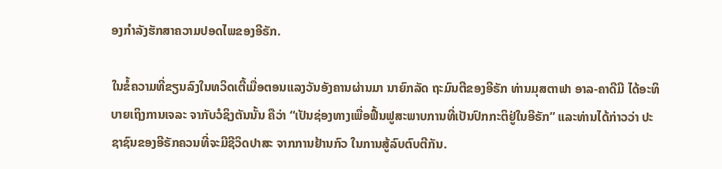ອງກຳລັງຮັກສາຄວາມປອດໄພຂອງອີຣັກ.

ໃນຂໍ້ຄວາມທີ່ຂຽນລົງໃນທວິດເຕີ້ເມື່ອຕອນແລງວັນອັງຄານຜ່ານມາ ນາຍົກລັດ ຖະມົນຕີຂອງອີຣັກ ທ່ານມຸສຕາຟາ ອາລ-ຄາດີມີ ໄດ້ອະທິບາຍເຖິງການເຈລະ ຈາກັບວໍຊິງຕັນນັ້ນ ຄືວ່າ “ເປັນຊ່ອງທາງເພື່ອຟື້ນຟູສະພາບການທີ່ເປັນປົກກະຕິຢູ່ໃນອີຣັກ” ແລະທ່ານໄດ້ກ່າວວ່າ ປະຊາຊົນຂອງອີຣັກຄວນທີ່ຈະມີຊີວິດປາສະ ຈາກການຢ້ານກົວ ໃນການສູ້ລົບຕົບຕີກັນ.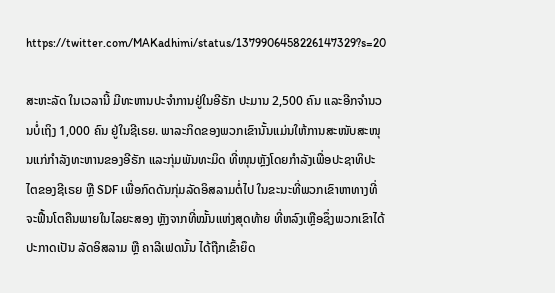https://twitter.com/MAKadhimi/status/1379906458226147329?s=20

ສະຫະລັດ ໃນເວລານີ້ ມີທະຫານປະຈຳການຢູ່ໃນອີຣັກ ປະມານ 2,500 ຄົນ ແລະອີກຈຳນວນບໍ່ເຖິງ 1,000 ຄົນ ຢູ່ໃນຊີເຣຍ. ພາລະກິດຂອງພວກເຂົານັ້ນແມ່ນໃຫ້ການສະໜັບສະໜຸນແກ່ກຳລັງທະຫານຂອງອີຣັກ ແລະກຸ່ມພັນທະມິດ ທີ່ໜຸນຫຼັງໂດຍກຳລັງເພື່ອປະຊາທິປະໄຕຂອງຊີເຣຍ ຫຼື SDF ເພື່ອກົດດັນກຸ່ມລັດອິສລາມຕໍ່ໄປ ໃນຂະນະທີ່ພວກເຂົາຫາທາງທີ່ຈະຟື້ນໂຕຄືນພາຍໃນໄລຍະສອງ ຫຼັງຈາກທີ່ໝັ້ນແຫ່ງສຸດທ້າຍ ທີ່ຫລົງເຫຼືອຊຶ່ງພວກເຂົາໄດ້ປະກາດເປັນ ລັດອິສລາມ ຫຼື ຄາລີເຟດນັ້ນ ໄດ້ຖືກເຂົ້າຍຶດ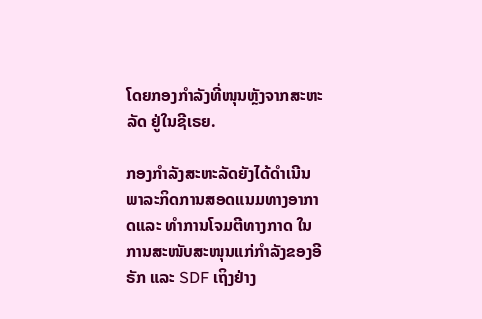ໂດຍກອງກຳລັງທີ່ໜຸນຫຼັງຈາກສະຫະລັດ ຢູ່ໃນຊີເຣຍ.

ກອງກຳລັງສະຫະລັດຍັງໄດ້ດຳເນີນພາລະກິດການສອດແນມທາງອາກາດແລະ ທຳການໂຈມຕີທາງກາດ ໃນການສະໜັບສະໜຸນແກ່ກຳລັງຂອງອີຣັກ ແລະ SDF ເຖິງຢ່າງ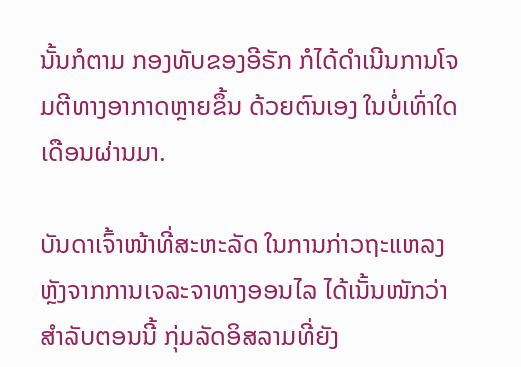ນັ້ນກໍຕາມ ກອງທັບຂອງອີຣັກ ກໍໄດ້ດໍາເນີນການໂຈມຕີທາງອາກາດຫຼາຍຂຶ້ນ ດ້ວຍຕົນເອງ ໃນບໍ່ເທົ່າໃດເດືອນຜ່ານມາ.

ບັນດາເຈົ້າໜ້າທີ່ສະຫະລັດ ໃນການກ່າວຖະແຫລງ ຫຼັງຈາກການເຈລະຈາທາງອອນໄລ ໄດ້ເນັ້ນໜັກວ່າ ສຳລັບຕອນນີ້ ກຸ່ມລັດອິສລາມທີ່ຍັງ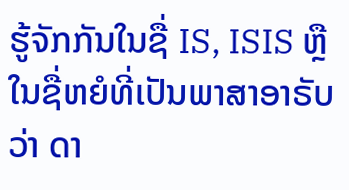ຮູ້ຈັກກັນໃນຊື່ IS, ISIS ຫຼື ໃນຊື່ຫຍໍທີ່ເປັນພາສາອາຣັບວ່າ ດາ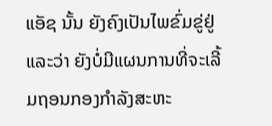ແອັຊ ນັ້ນ ຍັງຄົງເປັນໄພຂົ່ມຂູ່ຢູ່ ແລະວ່າ ຍັງບໍ່ມີແຜນການທີ່ຈະເລີ້ມຖອນກອງກຳລັງສະຫະ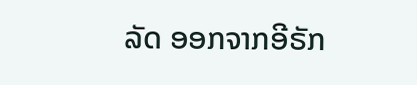ລັດ ອອກຈາກອີຣັກ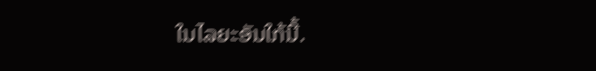ໃນໄລຍະອັນໃກ້ນີ້.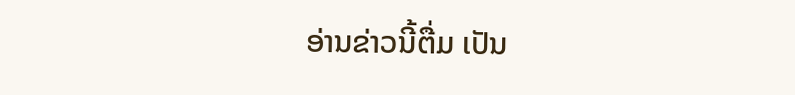ອ່ານຂ່າວນີ້ຕື່ມ ເປັນ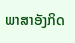ພາສາອັງກິດ